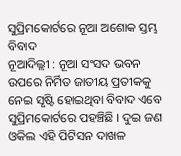ସୁପ୍ରିମକୋର୍ଟରେ ନୂଆ ଅଶୋକ ସ୍ତମ୍ଭ ବିବାଦ
ନୂଆଦିଲ୍ଲୀ : ନୂଆ ସଂସଦ ଭବନ ଉପରେ ନିର୍ମିତ ଜାତୀୟ ପ୍ରତୀକକୁ ନେଇ ସୃଷ୍ଟି ହୋଇଥିବା ବିବାଦ ଏବେ ସୁପ୍ରିମକୋର୍ଟରେ ପହଞ୍ଚିଛି । ଦୁଇ ଜଣ ଓକିଲ ଏହି ପିଟିସନ ଦାଖଳ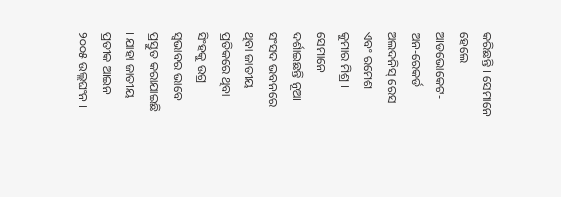କରିଛନ୍ତି । ସେମାନେ ହେଲେ ଆଡଭୋକେଟ-ଅନ-ରେକର୍ଡ ଅଲଦନିସ୍ ରେସ ଏବଂ ରମେଶ କୁମାର ମିଶ୍ର । ସେମାନେ ଦର୍ଶାଇଛନ୍ତି ନୂଆ ସଂସଦ ଭବନରେ ଥିବା ଜାତୀୟ ପ୍ରତିକରେ ଥିବା ସିଂହକୁ ଉଗ୍ର ସ୍ୱଭାବର ଭାବେ ପ୍ରସ୍ତୁତ କରାଯାଇଛି । ଯାହା ଜାତୀୟ ପ୍ରତୀକ ଆଇନ ୨୦୦୫ ଉଲ୍ଲଘଂନ ।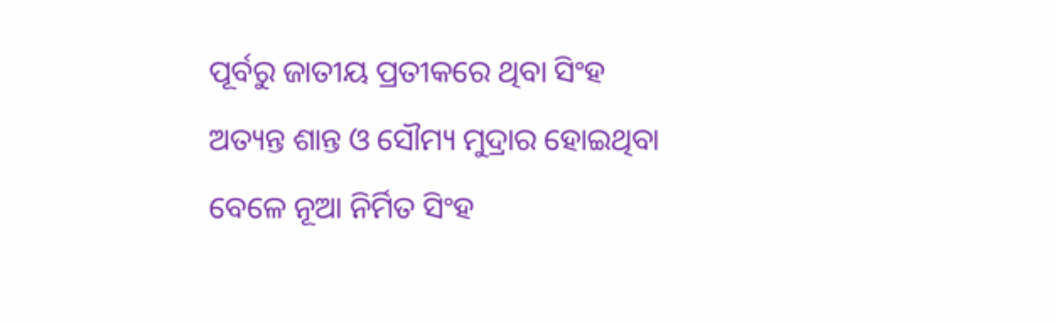ପୂର୍ବରୁ ଜାତୀୟ ପ୍ରତୀକରେ ଥିବା ସିଂହ ଅତ୍ୟନ୍ତ ଶାନ୍ତ ଓ ସୌମ୍ୟ ମୁଦ୍ରାର ହୋଇଥିବା ବେଳେ ନୂଆ ନିର୍ମିତ ସିଂହ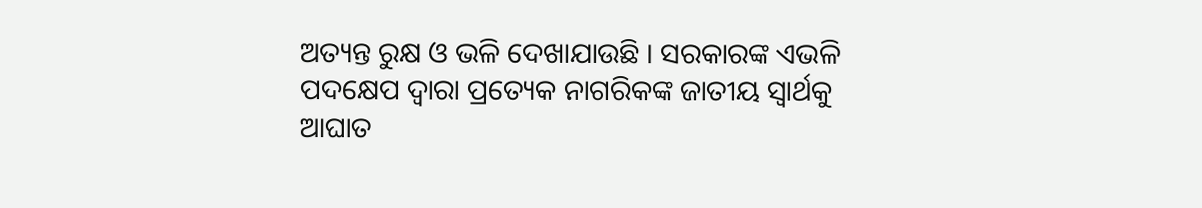ଅତ୍ୟନ୍ତ ରୁକ୍ଷ ଓ ଭଳି ଦେଖାଯାଉଛି । ସରକାରଙ୍କ ଏଭଳି ପଦକ୍ଷେପ ଦ୍ୱାରା ପ୍ରତ୍ୟେକ ନାଗରିକଙ୍କ ଜାତୀୟ ସ୍ୱାର୍ଥକୁ ଆଘାତ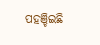ପହଞ୍ଚିଇଛି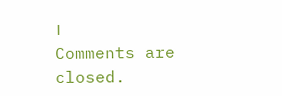।
Comments are closed.